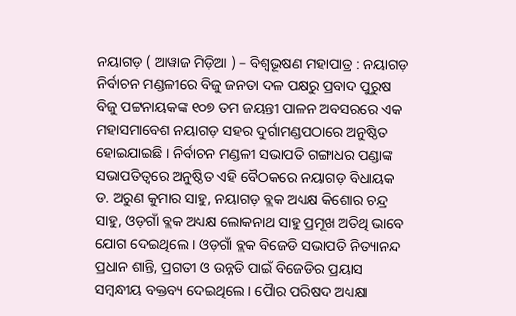ନୟାଗଡ଼ ( ଆୱାଜ ମିଡ଼ିଆ ) – ବିଶ୍ବଭୂଷଣ ମହାପାତ୍ର : ନୟାଗଡ଼ ନିର୍ବାଚନ ମଣ୍ଡଳୀରେ ବିଜୁ ଜନତା ଦଳ ପକ୍ଷରୁ ପ୍ରବାଦ ପୁରୁଷ ବିଜୁ ପଟ୍ଟନାୟକଙ୍କ ୧୦୭ ତମ ଜୟନ୍ତୀ ପାଳନ ଅବସରରେ ଏକ ମହାସମାବେଶ ନୟାଗଡ଼ ସହର ଦୁର୍ଗାମଣ୍ଡପଠାରେ ଅନୁଷ୍ଠିତ ହୋଇଯାଇଛି । ନିର୍ବାଚନ ମଣ୍ଡଳୀ ସଭାପତି ଗଙ୍ଗାଧର ପଣ୍ଡାଙ୍କ ସଭାପତିତ୍ୱରେ ଅନୁଷ୍ଠିତ ଏହି ବୈଠକରେ ନୟାଗଡ଼ ବିଧାୟକ ଡ. ଅରୁଣ କୁମାର ସାହୁ, ନୟାଗଡ଼ ବ୍ଲକ ଅଧ୍ୟକ୍ଷ କିଶୋର ଚନ୍ଦ୍ର ସାହୁ, ଓଡ଼ଗାଁ ବ୍ଲକ ଅଧ୍ୟକ୍ଷ ଲୋକନାଥ ସାହୁ ପ୍ରମୂଖ ଅତିଥି ଭାବେ ଯୋଗ ଦେଇଥିଲେ । ଓଡ଼ଗାଁ ବ୍ଲକ ବିଜେଡି ସଭାପତି ନିତ୍ୟାନନ୍ଦ ପ୍ରଧାନ ଶାନ୍ତି, ପ୍ରଗତୀ ଓ ଉନ୍ନତି ପାଇଁ ବିଜେଡିର ପ୍ରୟାସ ସମ୍ବନ୍ଧୀୟ ବକ୍ତବ୍ୟ ଦେଇଥିଲେ । ପୈାର ପରିଷଦ ଅଧ୍ୟକ୍ଷା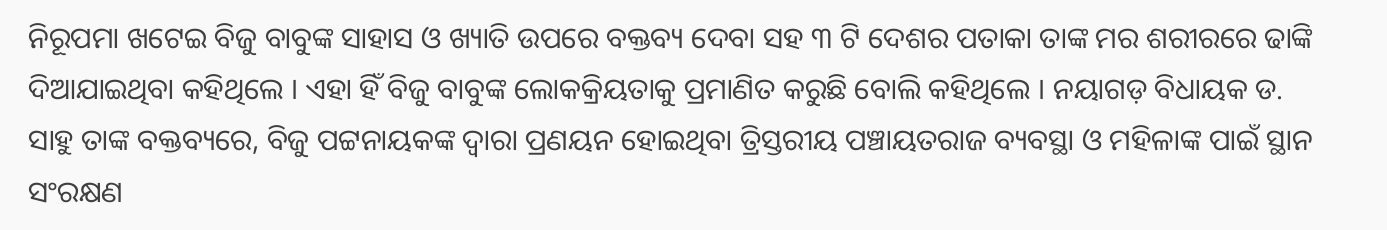ନିରୂପମା ଖଟେଇ ବିଜୁ ବାବୁଙ୍କ ସାହାସ ଓ ଖ୍ୟାତି ଉପରେ ବକ୍ତବ୍ୟ ଦେବା ସହ ୩ ଟି ଦେଶର ପତାକା ତାଙ୍କ ମର ଶରୀରରେ ଢାଙ୍କି ଦିଆଯାଇଥିବା କହିଥିଲେ । ଏହା ହିଁ ବିଜୁ ବାବୁଙ୍କ ଲୋକକ୍ରିୟତାକୁ ପ୍ରମାଣିତ କରୁଛି ବୋଲି କହିଥିଲେ । ନୟାଗଡ଼ ବିଧାୟକ ଡ. ସାହୁ ତାଙ୍କ ବକ୍ତବ୍ୟରେ, ବିଜୁ ପଟ୍ଟନାୟକଙ୍କ ଦ୍ୱାରା ପ୍ରଣୟନ ହୋଇଥିବା ତ୍ରିସ୍ତରୀୟ ପଞ୍ଚାୟତରାଜ ବ୍ୟବସ୍ଥା ଓ ମହିଳାଙ୍କ ପାଇଁ ସ୍ଥାନ ସଂରକ୍ଷଣ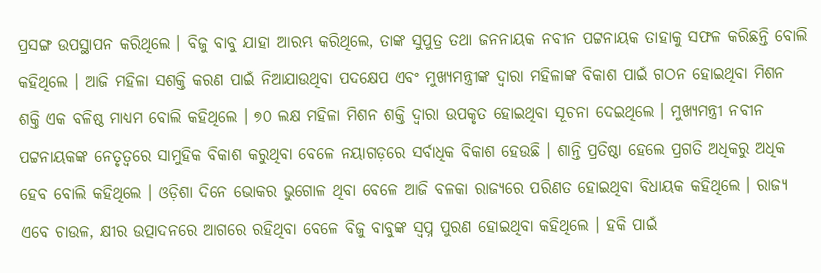ପ୍ରସଙ୍ଗ ଉପସ୍ଥାପନ କରିଥିଲେ । ବିଜୁ ବାବୁ ଯାହା ଆରମ୍ଭ କରିଥିଲେ, ତାଙ୍କ ସୁପୁତ୍ର ତଥା ଜନନାୟକ ନବୀନ ପଟ୍ଟନାୟକ ତାହାକୁ ସଫଳ କରିଛନ୍ତି ବୋଲି କହିଥିଲେ । ଆଜି ମହିଳା ସଶକ୍ତି କରଣ ପାଇଁ ନିଆଯାଉଥିବା ପଦକ୍ଷେପ ଏବଂ ମୁଖ୍ୟମନ୍ତ୍ରୀଙ୍କ ଦ୍ୱାରା ମହିଳାଙ୍କ ବିକାଶ ପାଇଁ ଗଠନ ହୋଇଥିବା ମିଶନ ଶକ୍ତି ଏକ ବଳିଷ୍ଠ ମାଧ୍ୟମ ବୋଲି କହିଥିଲେ । ୭୦ ଲକ୍ଷ ମହିଳା ମିଶନ ଶକ୍ତି ଦ୍ୱାରା ଉପକୃତ ହୋଇଥିବା ସୂଚନା ଦେଇଥିଲେ । ମୁଖ୍ୟମନ୍ତ୍ରୀ ନବୀନ ପଟ୍ଟନାୟକଙ୍କ ନେତୃତ୍ୱରେ ସାମୁହିକ ବିକାଶ କରୁଥିବା ବେଳେ ନୟାଗଡ଼ରେ ସର୍ବାଧିକ ବିକାଶ ହେଉଛି । ଶାନ୍ତି ପ୍ରତିଷ୍ଠା ହେଲେ ପ୍ରଗତି ଅଧିକରୁ ଅଧିକ ହେବ ବୋଲି କହିଥିଲେ । ଓଡ଼ିଶା ଦିନେ ଭୋକର ଭୁଗୋଳ ଥିବା ବେଳେ ଆଜି ବଳକା ରାଜ୍ୟରେ ପରିଣତ ହୋଇଥିବା ବିଧାୟକ କହିଥିଲେ । ରାଜ୍ୟ ଏବେ ଚାଉଳ, କ୍ଷୀର ଉତ୍ପାଦନରେ ଆଗରେ ରହିଥିବା ବେଳେ ବିଜୁ ବାବୁଙ୍କ ସ୍ୱପ୍ନ ପୁରଣ ହୋଇଥିବା କହିଥିଲେ । ହକି ପାଇଁ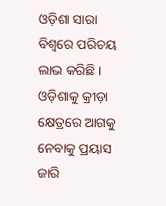ଓଡ଼ିଶା ସାରା ବିଶ୍ୱରେ ପରିଚୟ ଲାଭ କରିଛି । ଓଡ଼ିଶାକୁ କ୍ରୀଡ଼ା କ୍ଷେତ୍ରରେ ଆଗକୁ ନେବାକୁ ପ୍ରୟାସ ଜାରି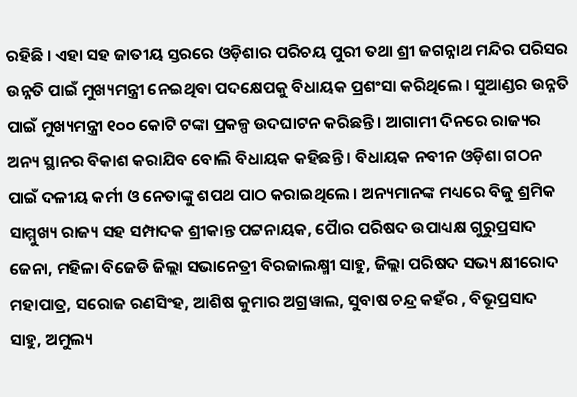ରହିଛି । ଏହା ସହ ଜାତୀୟ ସ୍ତରରେ ଓଡ଼ିଶାର ପରିଚୟ ପୁରୀ ତଥା ଶ୍ରୀ ଜଗନ୍ନାଥ ମନ୍ଦିର ପରିସର ଉନ୍ନତି ପାଇଁ ମୁଖ୍ୟମନ୍ତ୍ରୀ ନେଇଥିବା ପଦକ୍ଷେପକୁ ବିଧାୟକ ପ୍ରଶଂସା କରିଥିଲେ । ସୁଆଣ୍ଡର ଉନ୍ନତି ପାଇଁ ମୁଖ୍ୟମନ୍ତ୍ରୀ ୧୦୦ କୋଟି ଟଙ୍କା ପ୍ରକଳ୍ପ ଉଦଘାଟନ କରିଛନ୍ତି । ଆଗାମୀ ଦିନରେ ରାଜ୍ୟର ଅନ୍ୟ ସ୍ଥାନର ବିକାଶ କରାଯିବ ବୋଲି ବିଧାୟକ କହିଛନ୍ତି । ବିଧାୟକ ନବୀନ ଓଡ଼ିଶା ଗଠନ ପାଇଁ ଦଳୀୟ କର୍ମୀ ଓ ନେତାଙ୍କୁ ଶପଥ ପାଠ କରାଇଥିଲେ । ଅନ୍ୟମାନଙ୍କ ମଧ୍ୟରେ ବିଜୁ ଶ୍ରମିକ ସାମ୍ମୁଖ୍ୟ ରାଜ୍ୟ ସହ ସମ୍ପାଦକ ଶ୍ରୀକାନ୍ତ ପଟ୍ଟନାୟକ, ପୈାର ପରିଷଦ ଉପାଧ୍ୟକ୍ଷ ଗୁରୁପ୍ରସାଦ ଜେନା, ମହିଳା ବିଜେଡି ଜିଲ୍ଲା ସଭାନେତ୍ରୀ ବିରଜାଲକ୍ଷ୍ମୀ ସାହୁ, ଜିଲ୍ଲା ପରିଷଦ ସଭ୍ୟ କ୍ଷୀରୋଦ ମହାପାତ୍ର, ସରୋଜ ରଣସିଂହ, ଆଶିଷ କୁମାର ଅଗ୍ରୱାଲ, ସୁବାଷ ଚନ୍ଦ୍ର କହଁର , ବିଭୂପ୍ରସାଦ ସାହୁ, ଅମୁଲ୍ୟ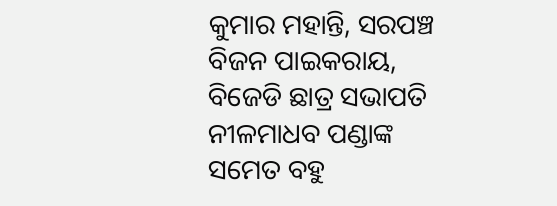କୁମାର ମହାନ୍ତି, ସରପଞ୍ଚ ବିଜନ ପାଇକରାୟ, ବିଜେଡି ଛାତ୍ର ସଭାପତି ନୀଳମାଧବ ପଣ୍ଡାଙ୍କ ସମେତ ବହୁ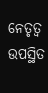ନେତୃତ୍ୱ ଉପସ୍ଥିତ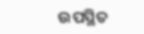ଉପସ୍ଥିତ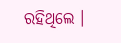ରହିଥିଲେ ।